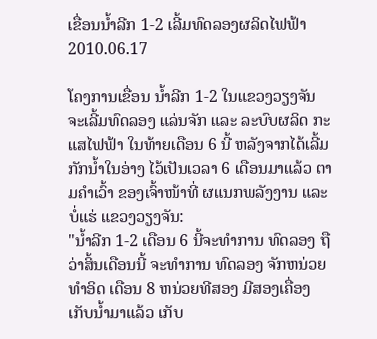ເຂື່ອນນໍ້າລີກ 1-2 ເລີ້ມທົດລອງຜລິດໄຟຟ້າ
2010.06.17

ໂຄງການເຂື່ອນ ນໍ້າລີກ 1-2 ໃນແຂວງວຽງຈັນ ຈະເລີ້ມທົດລອງ ແລ່ນຈັກ ແລະ ລະບົບຜລິດ ກະແສໄຟຟ້າ ໃນທ້າຍເດືອນ 6 ນີ້ ຫລັງຈາກໄດ້ເລີ້ມ ກັກນໍ້າໃນອ່າງ ໄວ້ເປັນເວລາ 6 ເດືອນມາແລ້ວ ຕາມຄໍາເວົ້າ ຂອງເຈົ້າໜ້າທີ່ ຜແນກພລັງງານ ແລະບໍ່ແຮ່ ແຂວງວຽງຈັນ:
"ນໍ້າລີກ 1-2 ເດືອນ 6 ນີ້ຈະທໍາການ ທົດລອງ ຖືວ່າສິ້ນເດືອນນີ້ ຈະທໍາການ ທົດລອງ ຈັກຫນ່ວຍທໍາອິດ ເດືອນ 8 ຫນ່ວຍທີສອງ ມີສອງເຄື່ອງ ເກັບນໍ້າມາແລ້ວ ເກັບ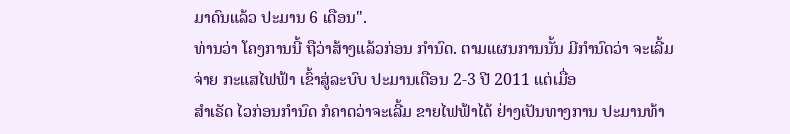ມາດົນແລ້ວ ປະມານ 6 ເດືອນ".
ທ່ານວ່າ ໂຄງການນີ້ ຖືວ່າສ້າງແລ້ວກ່ອນ ກໍານົດ. ຕາມແຜນການນັ້ນ ມີກໍານົດວ່າ ຈະເລີ້ມຈ່າຍ ກະແສໄຟຟ້າ ເຂົ້າສູ່ລະບົບ ປະມານເດືອນ 2-3 ປີ 2011 ແຕ່ເມື່ອ
ສໍາເຣັດ ໄວກ່ອນກໍານົດ ກໍຄາດວ່າຈະເລີ້ມ ຂາຍໄຟຟ້າໄດ້ ຢ່າງເປັນທາງການ ປະມານທ້າ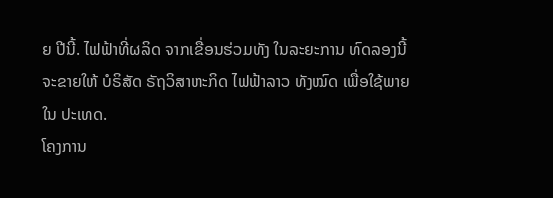ຍ ປີນີ້. ໄຟຟ້າທີ່ຜລິດ ຈາກເຂື່ອນຮ່ວມທັງ ໃນລະຍະການ ທົດລອງນີ້ ຈະຂາຍໃຫ້ ບໍຣິສັດ ຣັຖວິສາຫະກິດ ໄຟຟ້າລາວ ທັງໝົດ ເພື່ອໃຊ້ພາຍໃນ ປະເທດ.
ໂຄງການ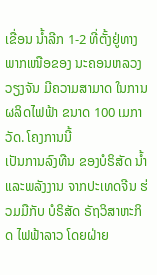ເຂື່ອນ ນໍ້າລີກ 1-2 ທີ່ຕັ້ງຢູ່ທາງ ພາກເໜືອຂອງ ນະຄອນຫລວງ ວຽງຈັນ ມີຄວາມສາມາດ ໃນການຜລິດໄຟຟ້າ ຂນາດ 100 ເມກາວັດ. ໂຄງການນີ້
ເປັນການລົງທືນ ຂອງບໍຣິສັດ ນໍ້າແລະພລັງງານ ຈາກປະເທດຈີນ ຮ່ວມມືກັບ ບໍຣິສັດ ຣັຖວິສາຫະກິດ ໄຟຟ້າລາວ ໂດຍຝ່າຍ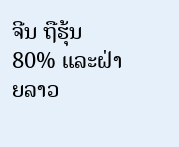ຈີນ ຖືຮຸ້ນ 80% ແລະຝ່າຍລາວ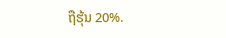ຖືຮຸ້ນ 20%.